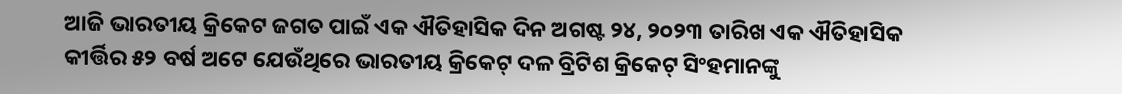ଆଜି ଭାରତୀୟ କ୍ରିକେଟ ଜଗତ ପାଇଁ ଏକ ଐତିହାସିକ ଦିନ ଅଗଷ୍ଟ ୨୪, ୨୦୨୩ ତାରିଖ ଏକ ଐତିହାସିକ କୀର୍ତ୍ତିର ୫୨ ବର୍ଷ ଅଟେ ଯେଉଁଥିରେ ଭାରତୀୟ କ୍ରିକେଟ୍ ଦଳ ବ୍ରିଟିଶ କ୍ରିକେଟ୍ ସିଂହମାନଙ୍କୁ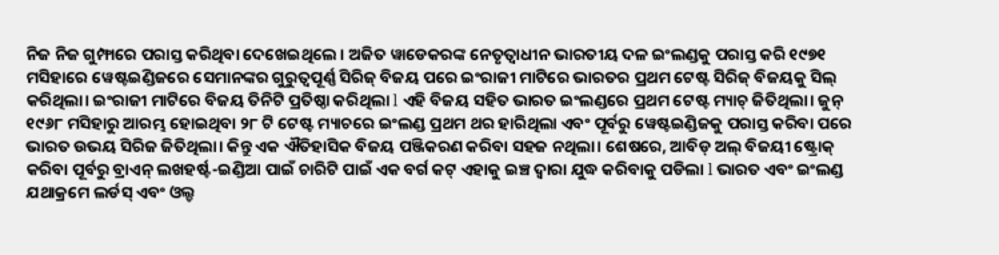ନିଜ ନିଜ ଗୁମ୍ଫାରେ ପରାସ୍ତ କରିଥିବା ଦେଖେଇଥିଲେ । ଅଜିତ ୱାଡେକରଙ୍କ ନେତୃତ୍ୱାଧୀନ ଭାରତୀୟ ଦଳ ଇଂଲଣ୍ଡକୁ ପରାସ୍ତ କରି ୧୯୭୧ ମସିହାରେ ୱେଷ୍ଟଇଣ୍ଡିଜରେ ସେମାନଙ୍କର ଗୁରୁତ୍ୱପୂର୍ଣ୍ଣ ସିରିଜ୍ ବିଜୟ ପରେ ଇଂରାଜୀ ମାଟିରେ ଭାରତର ପ୍ରଥମ ଟେଷ୍ଟ ସିରିଜ୍ ବିଜୟକୁ ସିଲ୍ କରିଥିଲା। ଇଂରାଜୀ ମାଟିରେ ବିଜୟ ତିନିଟି ପ୍ରତିଷ୍ଠା କରିଥିଲା l ଏହି ବିଜୟ ସହିତ ଭାରତ ଇଂଲଣ୍ଡରେ ପ୍ରଥମ ଟେଷ୍ଟ ମ୍ୟାଚ୍ ଜିତିଥିଲା। ଜୁନ୍ ୧୯୬୮ ମସିହାରୁ ଆରମ୍ଭ ହୋଇଥିବା ୨୮ ଟି ଟେଷ୍ଟ ମ୍ୟାଚରେ ଇଂଲଣ୍ଡ ପ୍ରଥମ ଥର ହାରିଥିଲା ଏବଂ ପୂର୍ବରୁ ୱେଷ୍ଟଇଣ୍ଡିଜକୁ ପରାସ୍ତ କରିବା ପରେ ଭାରତ ଉଭୟ ସିରିଜ ଜିତିଥିଲା। କିନ୍ତୁ ଏକ ଐତିହାସିକ ବିଜୟ ପଞ୍ଜିକରଣ କରିବା ସହଜ ନଥିଲା। ଶେଷରେ, ଆବିଡ୍ ଅଲ୍ ବିଜୟୀ ଷ୍ଟ୍ରୋକ୍ କରିବା ପୂର୍ବରୁ ବ୍ରାଏନ୍ ଲଖହର୍ଷ୍ଟ-ଇଣ୍ଡିଆ ପାଇଁ ଚାରିଟି ପାଇଁ ଏକ ବର୍ଗ କଟ୍ ଏହାକୁ ଇଞ୍ଚ ଦ୍ୱାରା ଯୁଦ୍ଧ କରିବାକୁ ପଡିଲା l ଭାରତ ଏବଂ ଇଂଲଣ୍ଡ ଯଥାକ୍ରମେ ଲର୍ଡସ୍ ଏବଂ ଓଲ୍ଡ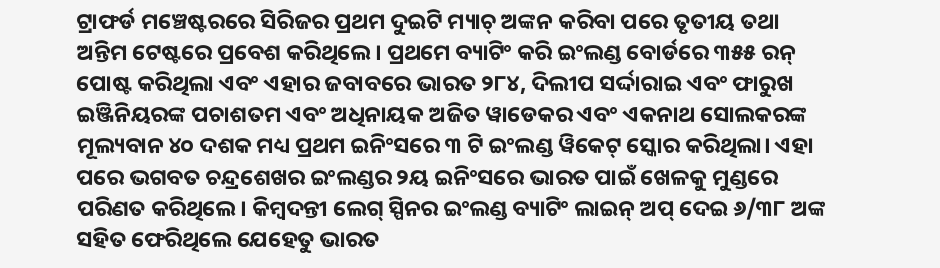ଟ୍ରାଫର୍ଡ ମଞ୍ଚେଷ୍ଟରରେ ସିରିଜର ପ୍ରଥମ ଦୁଇଟି ମ୍ୟାଚ୍ ଅଙ୍କନ କରିବା ପରେ ତୃତୀୟ ତଥା ଅନ୍ତିମ ଟେଷ୍ଟରେ ପ୍ରବେଶ କରିଥିଲେ। ପ୍ରଥମେ ବ୍ୟାଟିଂ କରି ଇଂଲଣ୍ଡ ବୋର୍ଡରେ ୩୫୫ ରନ୍ ପୋଷ୍ଟ କରିଥିଲା ଏବଂ ଏହାର ଜବାବରେ ଭାରତ ୨୮୪, ଦିଲୀପ ସର୍ଦ୍ଦାରାଇ ଏବଂ ଫାରୁଖ ଇଞ୍ଜିନିୟରଙ୍କ ପଚାଶତମ ଏବଂ ଅଧିନାୟକ ଅଜିତ ୱାଡେକର ଏବଂ ଏକନାଥ ସୋଲକରଙ୍କ ମୂଲ୍ୟବାନ ୪୦ ଦଶକ ମଧ୍ୟ ପ୍ରଥମ ଇନିଂସରେ ୩ ଟି ଇଂଲଣ୍ଡ ୱିକେଟ୍ ସ୍କୋର କରିଥିଲା। ଏହା ପରେ ଭଗବତ ଚନ୍ଦ୍ରଶେଖର ଇଂଲଣ୍ଡର ୨ୟ ଇନିଂସରେ ଭାରତ ପାଇଁ ଖେଳକୁ ମୁଣ୍ଡରେ ପରିଣତ କରିଥିଲେ। କିମ୍ବଦନ୍ତୀ ଲେଗ୍ ସ୍ପିନର ଇଂଲଣ୍ଡ ବ୍ୟାଟିଂ ଲାଇନ୍ ଅପ୍ ଦେଇ ୬/୩୮ ଅଙ୍କ ସହିତ ଫେରିଥିଲେ ଯେହେତୁ ଭାରତ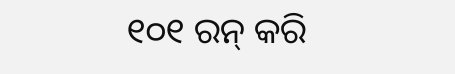୧୦୧ ରନ୍ କରି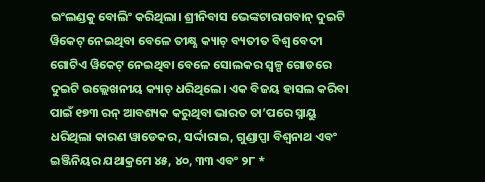ଇଂଲଣ୍ଡକୁ ବୋଲିଂ କରିଥିଲା। ଶ୍ରୀନିବାସ ଭେଙ୍କଟାରାଗବାନ୍ ଦୁଇଟି ୱିକେଟ୍ ନେଇଥିବା ବେଳେ ତୀକ୍ଷ୍ଣ କ୍ୟାଚ୍ ବ୍ୟତୀତ ବିଶ୍ୱ ବେଦୀ ଗୋଟିଏ ୱିକେଟ୍ ନେଇଥିବା ବେଳେ ସୋଲକର ସ୍ୱଳ୍ପ ଗୋଡରେ ଦୁଇଟି ଉଲ୍ଲେଖନୀୟ କ୍ୟାଚ୍ ଧରିଥିଲେ। ଏକ ବିଜୟ ହାସଲ କରିବା ପାଇଁ ୧୭୩ ରନ୍ ଆବଶ୍ୟକ କରୁଥିବା ଭାରତ ତା’ପରେ ସ୍ନାୟୁ ଧରିଥିଲା କାରଣ ୱାଡେକର, ସର୍ଦ୍ଦାରାଇ, ଗୁଣ୍ଡାପ୍ପା ବିଶ୍ୱନାଥ ଏବଂ ଇଞ୍ଜିନିୟର ଯଥାକ୍ରମେ ୪୫, ୪୦, ୩୩ ଏବଂ ୨୮ *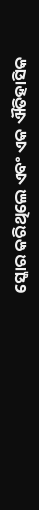ସ୍କୋର କରିଥିଲେ ଏବଂ ଏକ ଐତିହାସିକ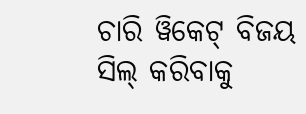ଚାରି ୱିକେଟ୍ ବିଜୟ ସିଲ୍ କରିବାକୁ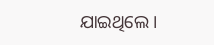ଯାଇଥିଲେ।